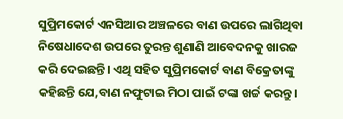ସୁପ୍ରିମକୋର୍ଟ ଏନସିଆର ଅଞ୍ଚଳରେ ବାଣ ଉପରେ ଲାଗିଥିବା ନିଷେଧାଦେଶ ଉପରେ ତୁରନ୍ତ ଶୁଣାଣି ଆବେଦନକୁ ଖାରଜ କରି ଦେଇଛନ୍ତି। ଏଥି ସହିତ ସୁପ୍ରିମକୋର୍ଟ ବାଣ ବିକ୍ରେତାଙ୍କୁ କହିଛନ୍ତି ଯେ,ବାଣ ନଫୁଟାଇ ମିଠା ପାଇଁ ଟଙ୍କା ଖର୍ଚ୍ଚ କରନ୍ତୁ ।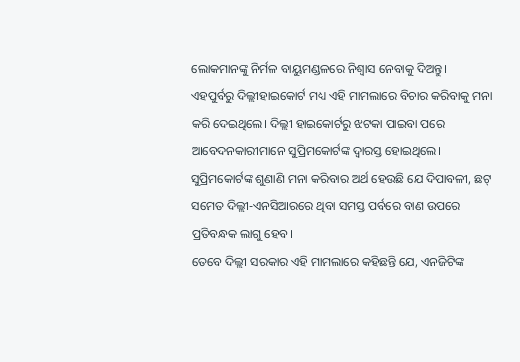ଲୋକମାନଙ୍କୁ ନିର୍ମଳ ବାୟୁମଣ୍ଡଳରେ ନିଶ୍ୱାସ ନେବାକୁ ଦିଅନ୍ତୁ।
ଏହପୁର୍ବରୁ ଦିଲ୍ଲୀହାଇକୋର୍ଟ ମଧ୍ୟ ଏହି ମାମଲାରେ ବିଚାର କରିବାକୁ ମନା କରି ଦେଇଥିଲେ। ଦିଲ୍ଲୀ ହାଇକୋର୍ଟରୁ ଝଟକା ପାଇବା ପରେ ଆବେଦନକାରୀମାନେ ସୁପ୍ରିମକୋର୍ଟଙ୍କ ଦ୍ୱାରସ୍ତ ହୋଇଥିଲେ। ସୁପ୍ରିମକୋର୍ଟଙ୍କ ଶୁଣାଣି ମନା କରିବାର ଅର୍ଥ ହେଉଛି ଯେ ଦିପାବଳୀ, ଛଟ୍ ସମେତ ଦିଲ୍ଲୀ-ଏନସିଆରରେ ଥିବା ସମସ୍ତ ପର୍ବରେ ବାଣ ଉପରେ ପ୍ରତିବନ୍ଧକ ଲାଗୁ ହେବ।
ତେବେ ଦିଲ୍ଲୀ ସରକାର ଏହି ମାମଲାରେ କହିଛନ୍ତି ଯେ, ଏନଜିଟିଙ୍କ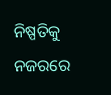ନିଷ୍ପତିକୁ ନଜରରେ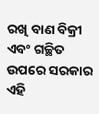ରଖି ବାଣ ବିକ୍ରୀ ଏବଂ ଗଚ୍ଛିତ ଉପରେ ସରକାର ଏହି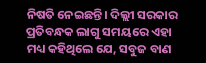ନିଷତି ନେଇଛନ୍ତି। ଦିଲ୍ଲୀ ସରକାର ପ୍ରତିବନ୍ଧକ ଲାଗୁ ସମୟରେ ଏହା ମଧ୍ୟ କହିଥିଲେ ଯେ, ସବୁଜ ବାଣ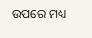ଉପରେ ମଧ୍ୟ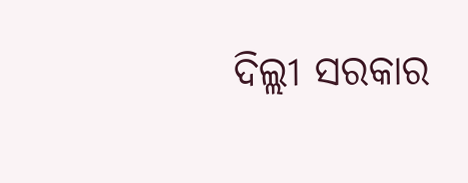ଦିଲ୍ଲୀ ସରକାର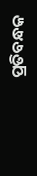ପ୍ରତିବନ୍ଧକ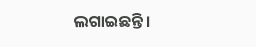ଲଗାଇଛନ୍ତି।